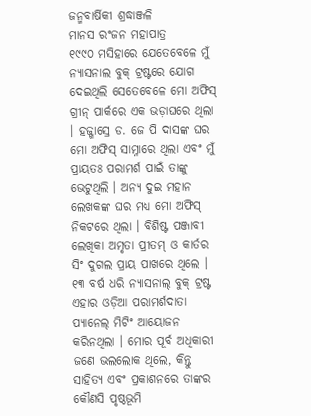ଜନ୍ମବାର୍ଷିକୀ ଶ୍ରଦ୍ଧାଞ୍ଜଳି
ମାନସ ରଂଜନ ମହାପାତ୍ର
୧୯୯୦ ମସିହାରେ ଯେତେବେଳେ ମୁଁ ନ୍ୟାସନାଲ ବୁକ୍ ଟ୍ରଷ୍ଟରେ ଯୋଗ ଦେଇଥିଲି ସେତେବେଳେ ମୋ ଅଫିସ୍ ଗ୍ରୀନ୍ ପାର୍କରେ ଏକ ଭଡ଼ାଘରେ ଥିଲା । ହଜ୍ଖାସ୍ରେ ଡ. ଜେ ପି ଦାସଙ୍କ ଘର ମୋ ଅଫିସ୍ ସାମ୍ନାରେ ଥିଲା ଏବଂ ମୁଁ ପ୍ରାୟତଃ ପରାମର୍ଶ ପାଇଁ ତାଙ୍କୁ ଭେଟୁଥିଲି । ଅନ୍ୟ ଦୁଇ ମହାନ ଲେଖକଙ୍କ ଘର ମଧ୍ୟ ମୋ ଅଫିସ୍ ନିକଟରେ ଥିଲା । ବିଶିଷ୍ଟ ପଞ୍ଜାବୀ ଲେଖିକା ଅମୃତା ପ୍ରୀତମ୍ ଓ କାର୍ତର ସିଂ ଦୁଗଲ ପ୍ରାୟ ପାଖରେ ଥିଲେ । ୧୩ ବର୍ଷ ଧରି ନ୍ୟାସନାଲ୍ ବୁକ୍ ଟ୍ରଷ୍ଟ ଏହାର ଓଡ଼ିଆ ପରାମର୍ଶଦାତା ପ୍ୟାନେଲ୍ ମିଟିଂ ଆୟୋଜନ କରିନଥିଲା । ମୋର ପୂର୍ବ ଅଧିକାରୀ ଜଣେ ଭଲଲୋକ ଥିଲେ, କିନ୍ତୁ ସାହିତ୍ୟ ଏବଂ ପ୍ରକାଶନରେ ତାଙ୍କର କୌଣସି ପୃଷ୍ଠଭୂମି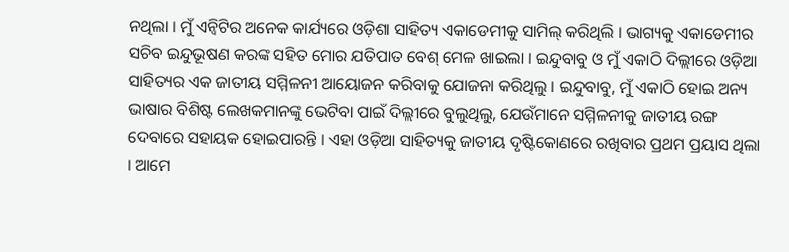ନଥିଲା । ମୁଁ ଏନ୍ବିଟିର ଅନେକ କାର୍ଯ୍ୟରେ ଓଡ଼ିଶା ସାହିତ୍ୟ ଏକାଡେମୀକୁ ସାମିଲ୍ କରିଥିଲି । ଭାଗ୍ୟକୁ ଏକାଡେମୀର ସଚିବ ଇନ୍ଦୁଭୂଷଣ କରଙ୍କ ସହିତ ମୋର ଯତିପାତ ବେଶ୍ ମେଳ ଖାଇଲା । ଇନ୍ଦୁବାବୁ ଓ ମୁଁ ଏକାଠି ଦିଲ୍ଲୀରେ ଓଡ଼ିଆ ସାହିତ୍ୟର ଏକ ଜାତୀୟ ସମ୍ମିଳନୀ ଆୟୋଜନ କରିବାକୁ ଯୋଜନା କରିଥିଲୁ । ଇନ୍ଦୁବାବୁ, ମୁଁ ଏକାଠି ହୋଇ ଅନ୍ୟ ଭାଷାର ବିଶିଷ୍ଟ ଲେଖକମାନଙ୍କୁ ଭେଟିବା ପାଇଁ ଦିଲ୍ଲୀରେ ବୁଲୁଥିଲୁ, ଯେଉଁମାନେ ସମ୍ମିଳନୀକୁ ଜାତୀୟ ରଙ୍ଗ ଦେବାରେ ସହାୟକ ହୋଇପାରନ୍ତି । ଏହା ଓଡ଼ିଆ ସାହିତ୍ୟକୁ ଜାତୀୟ ଦୃଷ୍ଟିକୋଣରେ ରଖିବାର ପ୍ରଥମ ପ୍ରୟାସ ଥିଲା । ଆମେ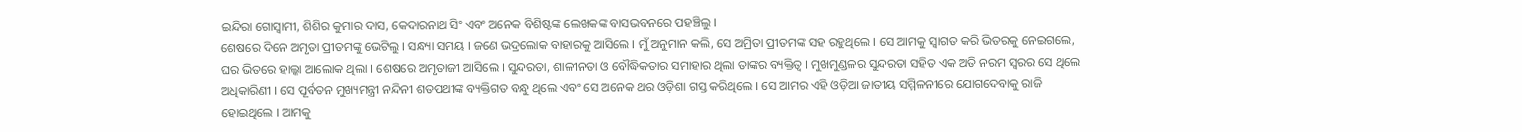ଇନ୍ଦିରା ଗୋସ୍ୱାମୀ, ଶିଶିର କୁମାର ଦାସ, କେଦାରନାଥ ସିଂ ଏବଂ ଅନେକ ବିଶିଷ୍ଟଙ୍କ ଲେଖକଙ୍କ ବାସଭବନରେ ପହଞ୍ଚିଲୁ ।
ଶେଷରେ ଦିନେ ଅମୃତା ପ୍ରୀତମଙ୍କୁ ଭେଟିଲୁ । ସନ୍ଧ୍ୟା ସମୟ । ଜଣେ ଭଦ୍ରଲୋକ ବାହାରକୁ ଆସିଲେ । ମୁଁ ଅନୁମାନ କଲି, ସେ ଅମ୍ରିତା ପ୍ରୀତମଙ୍କ ସହ ରହୁଥିଲେ । ସେ ଆମକୁ ସ୍ୱାଗତ କରି ଭିତରକୁ ନେଇଗଲେ, ଘର ଭିତରେ ହାଲ୍କା ଆଲୋକ ଥିଲା । ଶେଷରେ ଅମୃତାଜୀ ଆସିଲେ । ସୁନ୍ଦରତା, ଶାଳୀନତା ଓ ବୌଦ୍ଧିକତାର ସମାହାର ଥିଲା ତାଙ୍କର ବ୍ୟକ୍ତିତ୍ୱ । ମୁଖମୁଣ୍ଡଳର ସୁନ୍ଦରତା ସହିତ ଏକ ଅତି ନରମ ସ୍ୱରର ସେ ଥିଲେ ଅଧିକାରିଣୀ । ସେ ପୂର୍ବତନ ମୁଖ୍ୟମନ୍ତ୍ରୀ ନନ୍ଦିନୀ ଶତପଥୀଙ୍କ ବ୍ୟକ୍ତିଗତ ବନ୍ଧୁ ଥିଲେ ଏବଂ ସେ ଅନେକ ଥର ଓଡ଼ିଶା ଗସ୍ତ କରିଥିଲେ । ସେ ଆମର ଏହି ଓଡ଼ିଆ ଜାତୀୟ ସମ୍ମିଳନୀରେ ଯୋଗଦେବାକୁ ରାଜି ହୋଇଥିଲେ । ଆମକୁ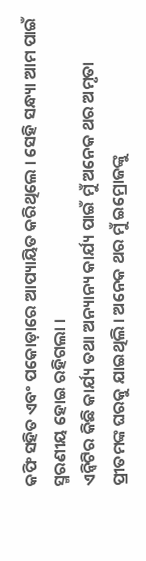କଫି ସହିତ ଏବଂ ପକୋଡ଼ାରେ ଆପ୍ୟାୟିତ କରିଥିଲେ । ସେହି ସନ୍ଧ୍ୟା ଆମ ପାଇଁ ସ୍ମରଣୀୟ ହୋଇ ରହିଗଲା ।
ଏନ୍ବିଟିର କିଛି କାର୍ଯ୍ୟ ତଥା ଅନ୍ୟାନ୍ୟ କାର୍ଯ୍ୟ ପାଇଁ ମୁଁ ଅନେକ ଥର ଅମୃତା ପ୍ରୀତମଙ୍କ ଘରକୁ ଯାଇଥିଲି । ଅନେକ ଥର ମୁଁ ଇମ୍ରୋଜଙ୍କୁ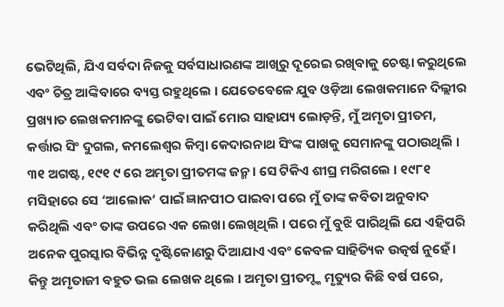ଭେଟିଥିଲି, ଯିଏ ସର୍ବଦା ନିଜକୁ ସର୍ବସାଧାରଣଙ୍କ ଆଖିରୁ ଦୂରେଇ ରଖିବାକୁ ଚେଷ୍ଟା କରୁଥିଲେ ଏବଂ ଚିତ୍ର ଆଙ୍କିବାରେ ବ୍ୟସ୍ତ ରହୁଥିଲେ । ଯେତେବେଳେ ଯୁବ ଓଡ଼ିଆ ଲେଖକମାନେ ଦିଲ୍ଲୀର ପ୍ରଖ୍ୟାତ ଲେଖକମାନଙ୍କୁ ଭେଟିବା ପାଇଁ ମୋର ସାହାଯ୍ୟ ଲୋଡ଼ନ୍ତି, ମୁଁ ଅମୃତା ପ୍ରୀତମ, କର୍ତ୍ତାର ସିଂ ଦୁଗଲ, କମଲେଶ୍ୱର କିମ୍ବା କେଦାରନାଥ ସିଂଙ୍କ ପାଖକୁ ସେମାନଙ୍କୁ ପଠାଉଥିଲି ।
୩୧ ଅଗଷ୍ଟ, ୧୯୧ ୯ ରେ ଅମୃତା ପ୍ରୀତମଙ୍କ ଜନ୍ମ । ସେ ଟିକିଏ ଶୀଘ୍ର ମରିଗଲେ । ୧୯୮୧ ମସିହାରେ ସେ ‘ଆଲୋକ’ ପାଇଁ ଜ୍ଞାନପୀଠ ପାଇବା ପରେ ମୁଁ ତାଙ୍କ କବିତା ଅନୁବାଦ କରିଥିଲି ଏବଂ ତାଙ୍କ ଉପରେ ଏକ ଲେଖା ଲେଖିଥିଲି । ପରେ ମୁଁ ବୁଝି ପାରିଥିଲି ଯେ ଏହିପରି ଅନେକ ପୁରସ୍କାର ବିଭିନ୍ନ ଦୃଷ୍ଟିକୋଣରୁ ଦିଆଯାଏ ଏବଂ କେବଳ ସାହିତ୍ୟିକ ଉତ୍କର୍ଷ ନୁହେଁ । କିନ୍ତୁ ଅମୃତାଜୀ ବହୁତ ଭଲ ଲେଖକ ଥିଲେ । ଅମୃତା ପ୍ରୀତମ୍ଙ୍କ ମୃତ୍ୟୁର କିଛି ବର୍ଷ ପରେ,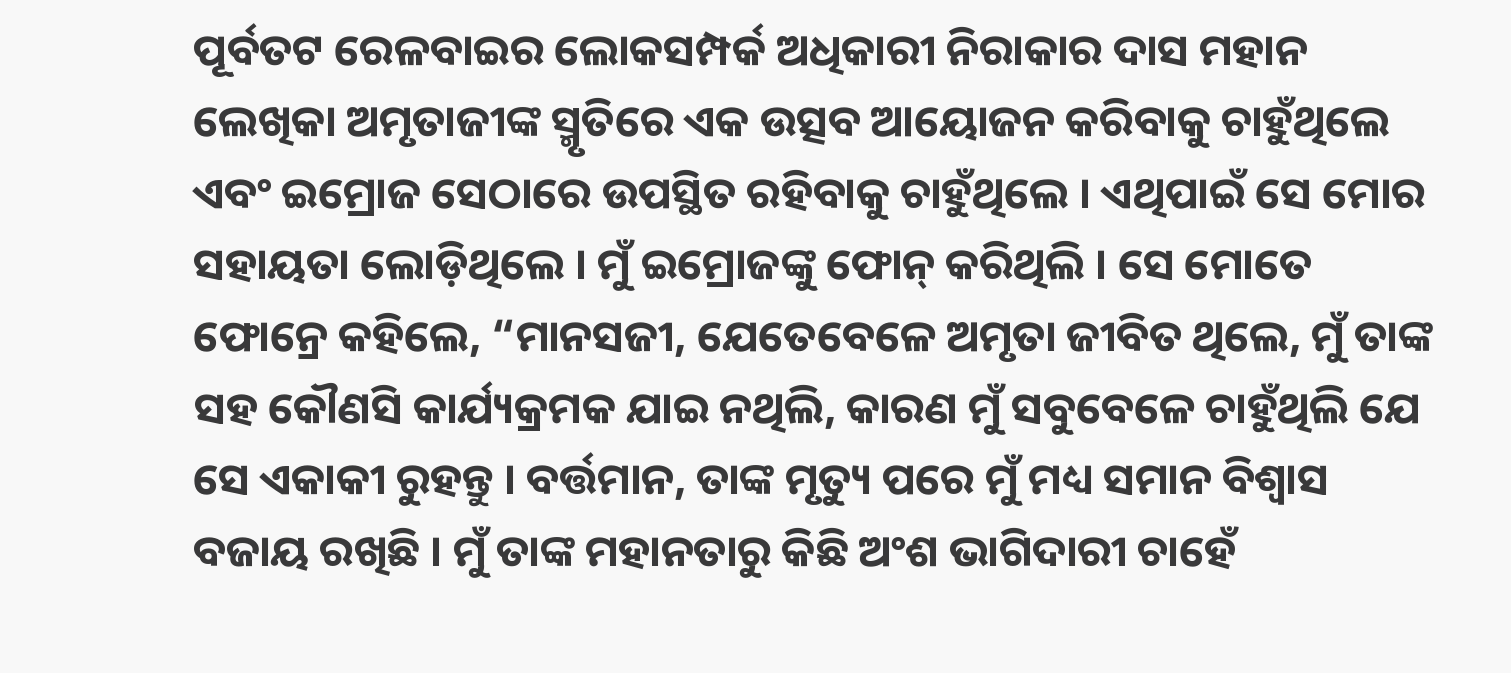ପୂର୍ବତଟ ରେଳବାଇର ଲୋକସମ୍ପର୍କ ଅଧିକାରୀ ନିରାକାର ଦାସ ମହାନ ଲେଖିକା ଅମୃତାଜୀଙ୍କ ସ୍ମୃତିରେ ଏକ ଉତ୍ସବ ଆୟୋଜନ କରିବାକୁ ଚାହୁଁଥିଲେ ଏବଂ ଇମ୍ରୋଜ ସେଠାରେ ଉପସ୍ଥିତ ରହିବାକୁ ଚାହୁଁଥିଲେ । ଏଥିପାଇଁ ସେ ମୋର ସହାୟତା ଲୋଡ଼ିଥିଲେ । ମୁଁ ଇମ୍ରୋଜଙ୍କୁ ଫୋନ୍ କରିଥିଲି । ସେ ମୋତେ ଫୋନ୍ରେ କହିଲେ, “ମାନସଜୀ, ଯେତେବେଳେ ଅମୃତା ଜୀବିତ ଥିଲେ, ମୁଁ ତାଙ୍କ ସହ କୌଣସି କାର୍ଯ୍ୟକ୍ରମକ ଯାଇ ନଥିଲି, କାରଣ ମୁଁ ସବୁବେଳେ ଚାହୁଁଥିଲି ଯେ ସେ ଏକାକୀ ରୁହନ୍ତୁ । ବର୍ତ୍ତମାନ, ତାଙ୍କ ମୃତ୍ୟୁ ପରେ ମୁଁ ମଧ୍ୟ ସମାନ ବିଶ୍ୱାସ ବଜାୟ ରଖିଛି । ମୁଁ ତାଙ୍କ ମହାନତାରୁ କିଛି ଅଂଶ ଭାଗିଦାରୀ ଚାହେଁ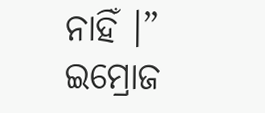ନାହିଁ ।” ଇମ୍ରୋଜ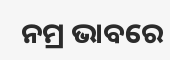ନମ୍ର ଭାବରେ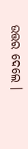ଉତ୍ତର ଦେଲେ ।